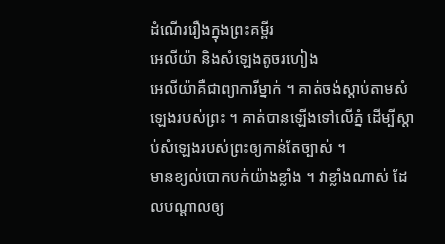ដំណើររឿងក្នុងព្រះគម្ពីរ
អេលីយ៉ា និងសំឡេងតូចរហៀង
អេលីយ៉ាគឺជាព្យាការីម្នាក់ ។ គាត់ចង់ស្ដាប់តាមសំឡេងរបស់ព្រះ ។ គាត់បានឡើងទៅលើភ្នំ ដើម្បីស្ដាប់សំឡេងរបស់ព្រះឲ្យកាន់តែច្បាស់ ។
មានខ្យល់បោកបក់យ៉ាងខ្លាំង ។ វាខ្លាំងណាស់ ដែលបណ្ដាលឲ្យ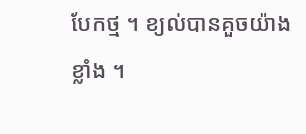បែកថ្ម ។ ខ្យល់បានគួចយ៉ាងខ្លាំង ។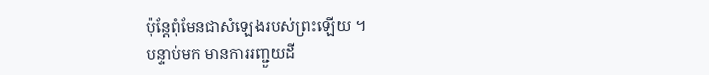ប៉ុន្តែពុំមែនជាសំឡេងរបស់ព្រះឡើយ ។
បន្ទាប់មក មានការរញ្ជួយដី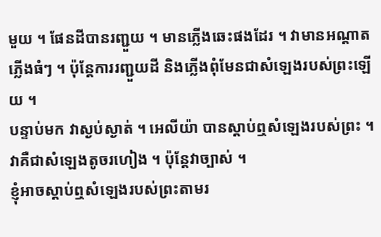មួយ ។ ផែនដីបានរញ្ជួយ ។ មានភ្លើងឆេះផងដែរ ។ វាមានអណ្ដាតភ្លើងធំៗ ។ ប៉ុន្តែការរញ្ជួយដី និងភ្លើងពុំមែនជាសំឡេងរបស់ព្រះឡើយ ។
បន្ទាប់មក វាស្ងប់ស្ងាត់ ។ អេលីយ៉ា បានស្ដាប់ឮសំឡេងរបស់ព្រះ ។ វាគឺជាសំឡេងតូចរហៀង ។ ប៉ុន្តែវាច្បាស់ ។
ខ្ញុំអាចស្ដាប់ឮសំឡេងរបស់ព្រះតាមរ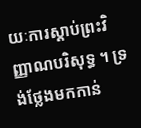យៈការស្ដាប់ព្រះវិញ្ញាណបរិសុទ្ធ ។ ទ្រង់ថ្លែងមកកាន់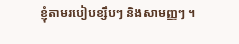ខ្ញុំតាមរបៀបខ្សឹបៗ និងសាមញ្ញៗ ។